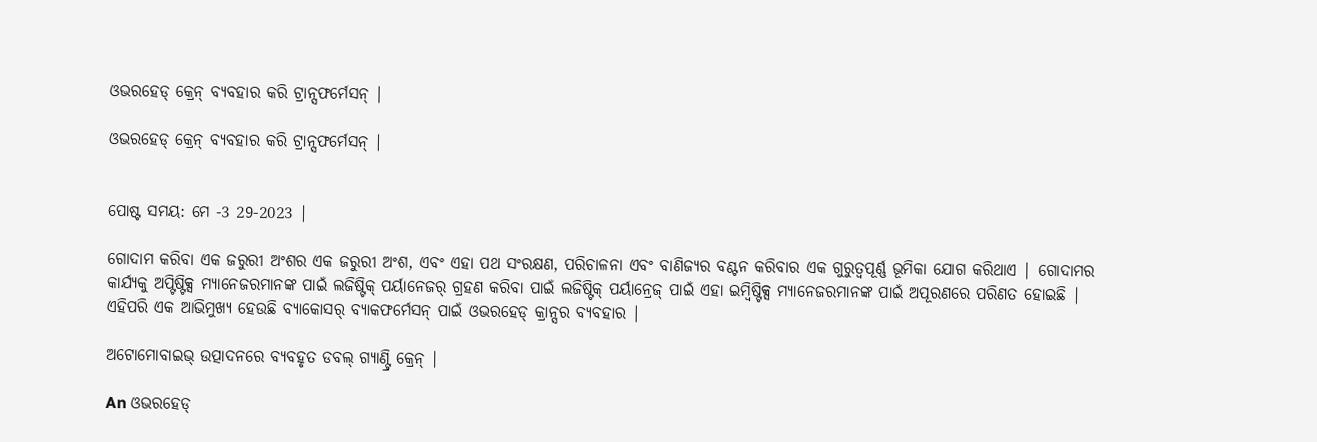ଓଭରହେଡ୍ କ୍ରେନ୍ ବ୍ୟବହାର କରି ଟ୍ରାନ୍ସଫର୍ମେସନ୍ |

ଓଭରହେଡ୍ କ୍ରେନ୍ ବ୍ୟବହାର କରି ଟ୍ରାନ୍ସଫର୍ମେସନ୍ |


ପୋଷ୍ଟ ସମୟ: ମେ -3 29-2023 |

ଗୋଦାମ କରିବା ଏକ ଜରୁରୀ ଅଂଶର ଏକ ଜରୁରୀ ଅଂଶ, ଏବଂ ଏହା ପଥ ସଂରକ୍ଷଣ, ପରିଚାଳନା ଏବଂ ବାଣିଜ୍ୟର ବଣ୍ଟନ କରିବାର ଏକ ଗୁରୁତ୍ୱପୂର୍ଣ୍ଣ ଭୂମିକା ଯୋଗ କରିଥାଏ | ଗୋଦାମର କାର୍ଯ୍ୟକୁ ଅପ୍ଟିଷ୍ଟିକ୍ସ ମ୍ୟାନେଜରମାନଙ୍କ ପାଇଁ ଲଜିଷ୍ଟିକ୍ ପର୍ୟାନେଜର୍ ଗ୍ରହଣ କରିବା ପାଇଁ ଲଜିଷ୍ଟିକ୍ ପର୍ୟାନ୍ରେଜ୍ ପାଇଁ ଏହା ଇମ୍ବିଷ୍ଟିକ୍ସ ମ୍ୟାନେଜରମାନଙ୍କ ପାଇଁ ଅପୂରଣରେ ପରିଣତ ହୋଇଛି | ଏହିପରି ଏକ ଆଭିମୁଖ୍ୟ ହେଉଛି ବ୍ୟାକୋସର୍ ବ୍ୟାକଫର୍ମେସନ୍ ପାଇଁ ଓଭରହେଡ୍ କ୍ରାନ୍ସର ବ୍ୟବହାର |

ଅଟୋମୋବାଇଭ୍ ଉତ୍ପାଦନରେ ବ୍ୟବହୃତ ଡବଲ୍ ଗ୍ୟାଣ୍ଟ୍ରି କ୍ରେନ୍ |

An ଓଭରହେଡ୍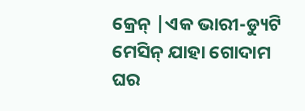କ୍ରେନ୍ |ଏକ ଭାରୀ-ଡ୍ୟୁଟି ମେସିନ୍ ଯାହା ଗୋଦାମ ଘର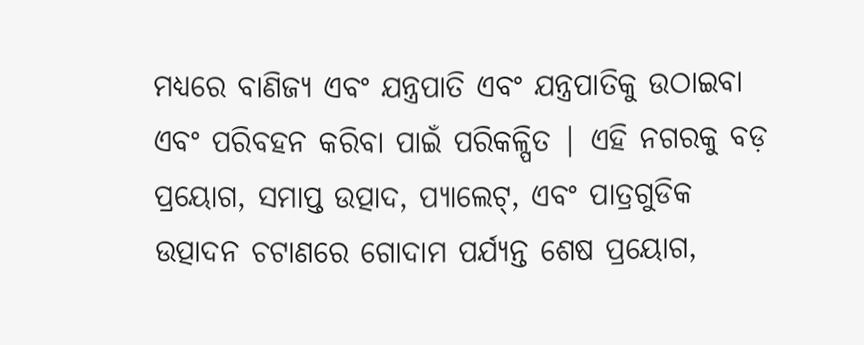ମଧ୍ୟରେ ବାଣିଜ୍ୟ ଏବଂ ଯନ୍ତ୍ରପାତି ଏବଂ ଯନ୍ତ୍ରପାତିକୁ ଉଠାଇବା ଏବଂ ପରିବହନ କରିବା ପାଇଁ ପରିକଳ୍ପିତ | ଏହି ନଗରକୁ ବଡ଼ ପ୍ରୟୋଗ, ସମାପ୍ତ ଉତ୍ପାଦ, ପ୍ୟାଲେଟ୍, ଏବଂ ପାତ୍ରଗୁଡିକ ଉତ୍ପାଦନ ଚଟାଣରେ ଗୋଦାମ ପର୍ଯ୍ୟନ୍ତ ଶେଷ ପ୍ରୟୋଗ,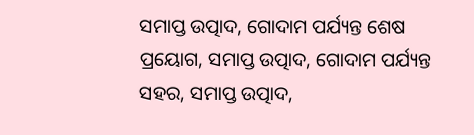ସମାପ୍ତ ଉତ୍ପାଦ, ଗୋଦାମ ପର୍ଯ୍ୟନ୍ତ ଶେଷ ପ୍ରୟୋଗ, ସମାପ୍ତ ଉତ୍ପାଦ, ଗୋଦାମ ପର୍ଯ୍ୟନ୍ତ ସହର, ସମାପ୍ତ ଉତ୍ପାଦ,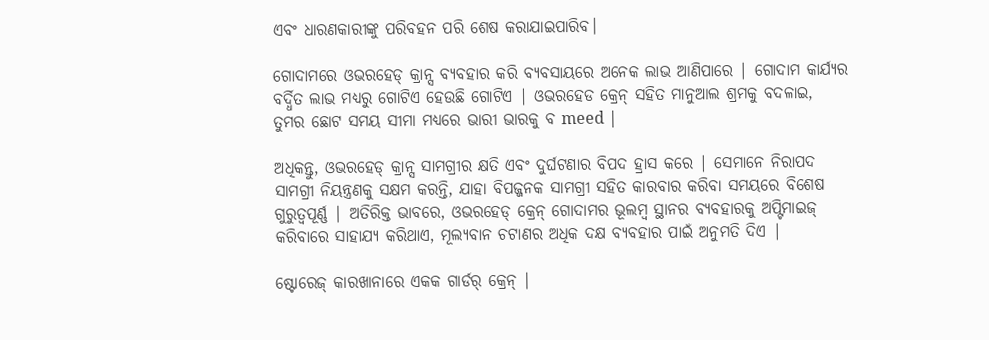ଏବଂ ଧାରଣକାରୀଙ୍କୁ ପରିବହନ ପରି ଶେଷ କରାଯାଇପାରିବ।

ଗୋଦାମରେ ଓଭରହେଡ୍ କ୍ରାନ୍ସ ବ୍ୟବହାର କରି ବ୍ୟବସାୟରେ ଅନେକ ଲାଭ ଆଣିପାରେ | ଗୋଦାମ କାର୍ଯ୍ୟର ବର୍ଦ୍ଧିତ ଲାଭ ମଧ୍ୟରୁ ଗୋଟିଏ ହେଉଛି ଗୋଟିଏ | ଓଭରହେଡ କ୍ରେନ୍ ସହିତ ମାନୁଆଲ ଶ୍ରମକୁ ବଦଳାଇ, ତୁମର ଛୋଟ ସମୟ ସୀମା ମଧ୍ୟରେ ଭାରୀ ଭାରକୁ ବ meed |

ଅଧିକନ୍ତୁ, ଓଭରହେଡ୍ କ୍ରାନ୍ସ ସାମଗ୍ରୀର କ୍ଷତି ଏବଂ ଦୁର୍ଘଟଣାର ବିପଦ ହ୍ରାସ କରେ | ସେମାନେ ନିରାପଦ ସାମଗ୍ରୀ ନିୟନ୍ତ୍ରଣକୁ ସକ୍ଷମ କରନ୍ତି, ଯାହା ବିପଜ୍ଜନକ ସାମଗ୍ରୀ ସହିତ କାରବାର କରିବା ସମୟରେ ବିଶେଷ ଗୁରୁତ୍ୱପୂର୍ଣ୍ଣ | ଅତିରିକ୍ତ ଭାବରେ, ଓଭରହେଡ୍ କ୍ରେନ୍ ଗୋଦାମର ଭୂଲମ୍ବ ସ୍ଥାନର ବ୍ୟବହାରକୁ ଅପ୍ଟିମାଇଜ୍ କରିବାରେ ସାହାଯ୍ୟ କରିଥାଏ, ମୂଲ୍ୟବାନ ଚଟାଣର ଅଧିକ ଦକ୍ଷ ବ୍ୟବହାର ପାଇଁ ଅନୁମତି ଦିଏ |

ଷ୍ଟୋରେଜ୍ କାରଖାନାରେ ଏକକ ଗାର୍ଡର୍ କ୍ରେନ୍ |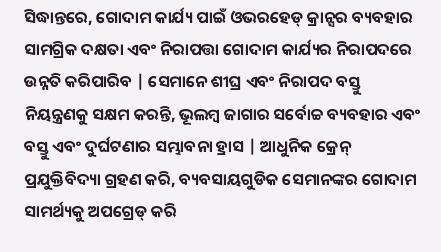ସିଦ୍ଧାନ୍ତରେ, ଗୋଦାମ କାର୍ଯ୍ୟ ପାଇଁ ଓଭରହେଡ୍ କ୍ରାନ୍ସର ବ୍ୟବହାର ସାମଗ୍ରିକ ଦକ୍ଷତା ଏବଂ ନିରାପତ୍ତା ଗୋଦାମ କାର୍ଯ୍ୟର ନିରାପଦରେ ଉନ୍ନତି କରିପାରିବ | ସେମାନେ ଶୀଘ୍ର ଏବଂ ନିରାପଦ ବସ୍ତୁ ନିୟନ୍ତ୍ରଣକୁ ସକ୍ଷମ କରନ୍ତି, ଭୂଲମ୍ବ ଜାଗାର ସର୍ବୋଚ୍ଚ ବ୍ୟବହାର ଏବଂ ବସ୍ତୁ ଏବଂ ଦୁର୍ଘଟଣାର ସମ୍ଭାବନା ହ୍ରାସ | ଆଧୁନିକ କ୍ରେନ୍ ପ୍ରଯୁକ୍ତିବିଦ୍ୟା ଗ୍ରହଣ କରି, ବ୍ୟବସାୟଗୁଡିକ ସେମାନଙ୍କର ଗୋଦାମ ସାମର୍ଥ୍ୟକୁ ଅପଗ୍ରେଡ୍ କରି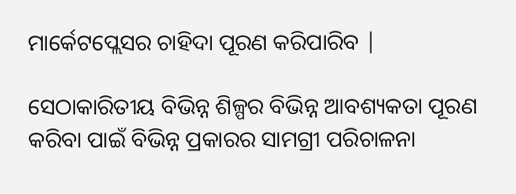ମାର୍କେଟପ୍ଲେସର ଚାହିଦା ପୂରଣ କରିପାରିବ |

ସେଠାକାରିତୀୟ ବିଭିନ୍ନ ଶିଳ୍ପର ବିଭିନ୍ନ ଆବଶ୍ୟକତା ପୂରଣ କରିବା ପାଇଁ ବିଭିନ୍ନ ପ୍ରକାରର ସାମଗ୍ରୀ ପରିଚାଳନା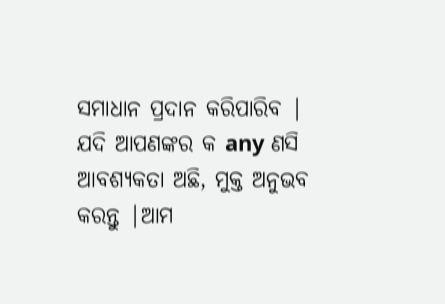ସମାଧାନ ପ୍ରଦାନ କରିପାରିବ | ଯଦି ଆପଣଙ୍କର କ any ଣସି ଆବଶ୍ୟକତା ଅଛି, ମୁକ୍ତ ଅନୁଭବ କରନ୍ତୁ |ଆମ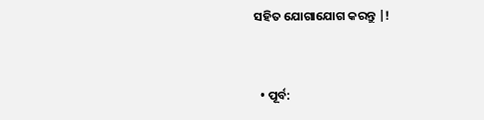ସହିତ ଯୋଗାଯୋଗ କରନ୍ତୁ |!


  • ପୂର୍ବ: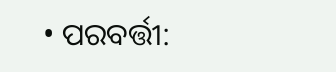• ପରବର୍ତ୍ତୀ: